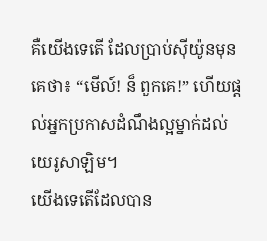គឺយើងទេតើ ដែលប្រាប់ស៊ីយ៉ូនមុនគេថា៖ “មើល៍! ន៏ ពួកគេ!” ហើយផ្ដល់អ្នកប្រកាសដំណឹងល្អម្នាក់ដល់យេរូសាឡិម។
យើងទេតើដែលបាន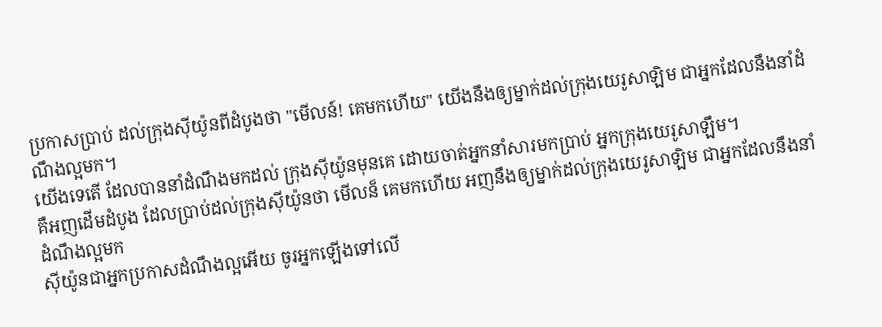ប្រកាសប្រាប់ ដល់ក្រុងស៊ីយ៉ូនពីដំបូងថា "មើលន៍! គេមកហើយ" យើងនឹងឲ្យម្នាក់ដល់ក្រុងយេរូសាឡិម ជាអ្នកដែលនឹងនាំដំណឹងល្អមក។
យើងទេតើ ដែលបាននាំដំណឹងមកដល់ ក្រុងស៊ីយ៉ូនមុនគេ ដោយចាត់អ្នកនាំសារមកប្រាប់ អ្នកក្រុងយេរូសាឡឹម។
គឺអញដើមដំបូង ដែលប្រាប់ដល់ក្រុងស៊ីយ៉ូនថា មើលន៏ គេមកហើយ អញនឹងឲ្យម្នាក់ដល់ក្រុងយេរូសាឡិម ជាអ្នកដែលនឹងនាំដំណឹងល្អមក
ស៊ីយ៉ូនជាអ្នកប្រកាសដំណឹងល្អអើយ ចូរអ្នកឡើងទៅលើ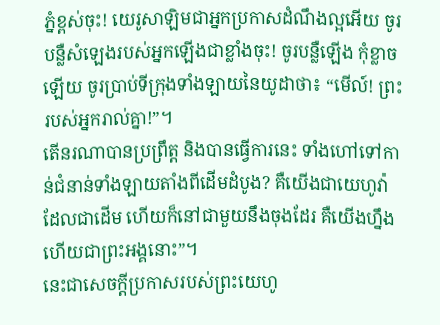ភ្នំខ្ពស់ចុះ! យេរូសាឡិមជាអ្នកប្រកាសដំណឹងល្អអើយ ចូរបន្លឺសំឡេងរបស់អ្នកឡើងជាខ្លាំងចុះ! ចូរបន្លឺឡើង កុំខ្លាចឡើយ ចូរប្រាប់ទីក្រុងទាំងឡាយនៃយូដាថា៖ “មើល៍! ព្រះរបស់អ្នករាល់គ្នា!”។
តើនរណាបានប្រព្រឹត្ត និងបានធ្វើការនេះ ទាំងហៅទៅកាន់ជំនាន់ទាំងឡាយតាំងពីដើមដំបូង? គឺយើងជាយេហូវ៉ាដែលជាដើម ហើយក៏នៅជាមួយនឹងចុងដែរ គឺយើងហ្នឹងហើយជាព្រះអង្គនោះ”។
នេះជាសេចក្ដីប្រកាសរបស់ព្រះយេហូ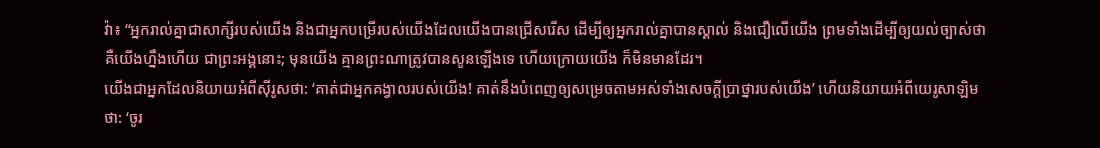វ៉ា៖ “អ្នករាល់គ្នាជាសាក្សីរបស់យើង និងជាអ្នកបម្រើរបស់យើងដែលយើងបានជ្រើសរើស ដើម្បីឲ្យអ្នករាល់គ្នាបានស្គាល់ និងជឿលើយើង ព្រមទាំងដើម្បីឲ្យយល់ច្បាស់ថា គឺយើងហ្នឹងហើយ ជាព្រះអង្គនោះ; មុនយើង គ្មានព្រះណាត្រូវបានសូនឡើងទេ ហើយក្រោយយើង ក៏មិនមានដែរ។
យើងជាអ្នកដែលនិយាយអំពីស៊ីរូសថា: ‘គាត់ជាអ្នកគង្វាលរបស់យើង! គាត់នឹងបំពេញឲ្យសម្រេចតាមអស់ទាំងសេចក្ដីប្រាថ្នារបស់យើង’ ហើយនិយាយអំពីយេរូសាឡិមថា: ‘ចូរ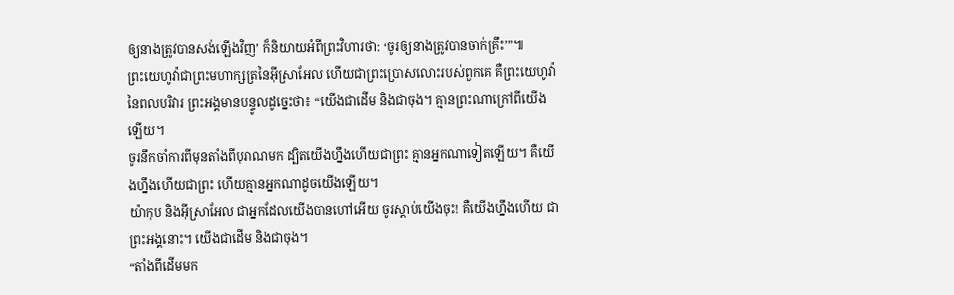ឲ្យនាងត្រូវបានសង់ឡើងវិញ’ ក៏និយាយអំពីព្រះវិហារថា: ‘ចូរឲ្យនាងត្រូវបានចាក់គ្រឹះ’”៕
ព្រះយេហូវ៉ាជាព្រះមហាក្សត្រនៃអ៊ីស្រាអែល ហើយជាព្រះប្រោសលោះរបស់ពួកគេ គឺព្រះយេហូវ៉ានៃពលបរិវារ ព្រះអង្គមានបន្ទូលដូច្នេះថា៖ “យើងជាដើម និងជាចុង។ គ្មានព្រះណាក្រៅពីយើងឡើយ។
ចូរនឹកចាំការពីមុនតាំងពីបុរាណមក ដ្បិតយើងហ្នឹងហើយជាព្រះ គ្មានអ្នកណាទៀតឡើយ។ គឺយើងហ្នឹងហើយជាព្រះ ហើយគ្មានអ្នកណាដូចយើងឡើយ។
យ៉ាកុប និងអ៊ីស្រាអែល ជាអ្នកដែលយើងបានហៅអើយ ចូរស្ដាប់យើងចុះ! គឺយើងហ្នឹងហើយ ជាព្រះអង្គនោះ។ យើងជាដើម និងជាចុង។
“តាំងពីដើមមក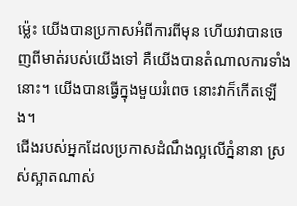ម្ល៉េះ យើងបានប្រកាសអំពីការពីមុន ហើយវាបានចេញពីមាត់របស់យើងទៅ គឺយើងបានតំណាលការទាំងនោះ។ យើងបានធ្វើក្នុងមួយរំពេច នោះវាក៏កើតឡើង។
ជើងរបស់អ្នកដែលប្រកាសដំណឹងល្អលើភ្នំនានា ស្រស់ស្អាតណាស់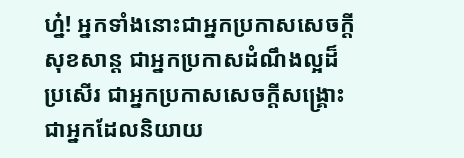ហ្ន៎! អ្នកទាំងនោះជាអ្នកប្រកាសសេចក្ដីសុខសាន្ត ជាអ្នកប្រកាសដំណឹងល្អដ៏ប្រសើរ ជាអ្នកប្រកាសសេចក្ដីសង្គ្រោះ ជាអ្នកដែលនិយាយ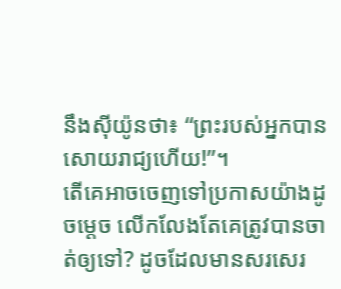នឹងស៊ីយ៉ូនថា៖ “ព្រះរបស់អ្នកបានសោយរាជ្យហើយ!”។
តើគេអាចចេញទៅប្រកាសយ៉ាងដូចម្ដេច លើកលែងតែគេត្រូវបានចាត់ឲ្យទៅ? ដូចដែលមានសរសេរ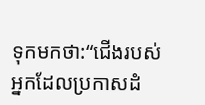ទុកមកថា:“ជើងរបស់អ្នកដែលប្រកាសដំ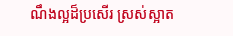ណឹងល្អដ៏ប្រសើរ ស្រស់ស្អាត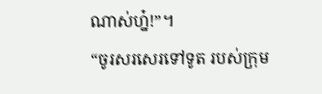ណាស់ហ្ន៎!”។
“ចូរសរសេរទៅទូត របស់ក្រុម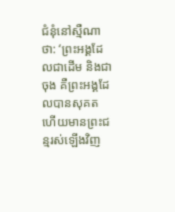ជំនុំនៅស្មឺណាថា: ‘ព្រះអង្គដែលជាដើម និងជាចុង គឺព្រះអង្គដែលបានសុគត ហើយមានព្រះជន្មរស់ឡើងវិញ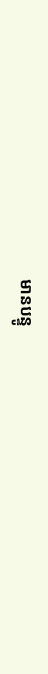មានបន្ទូ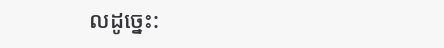លដូច្នេះ: